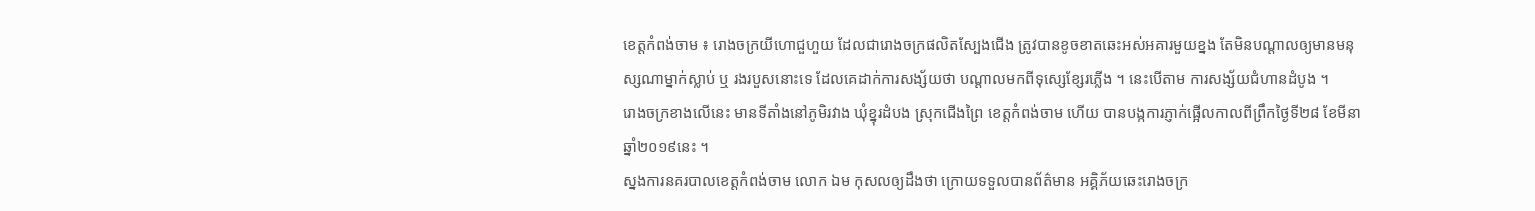ខេត្តកំពង់ចាម ៖ រោងចក្រយីហោជួហួយ ដែលជារោងចក្រផលិតស្បែងជើង ត្រូវបានខូចខាតឆេះអស់អគារមួយខ្នង តែមិនបណ្តាលឲ្យមានមនុស្សណាម្នាក់ស្លាប់ ឬ រងរបួសនោះទេ ដែលគេដាក់ការសង្ស័យថា បណ្តាលមកពីទុស្សេខ្សែរភ្លើង ។ នេះបើតាម ការសង្ស័យជំហានដំបូង ។
រោងចក្រខាងលើនេះ មានទីតាំងនៅភូមិរវាង ឃុំខ្នុរដំបង ស្រុកជើងព្រៃ ខេត្តកំពង់ចាម ហើយ បានបង្កការភ្ញាក់ផ្អើលកាលពីព្រឹកថ្ងៃទី២៨ ខែមីនា ឆ្នាំ២០១៩នេះ ។
ស្នងការនគរបាលខេត្តកំពង់ចាម លោក ឯម កុសលឲ្យដឹងថា ក្រោយទទួលបានព័ត៌មាន អគ្គិភ័យឆេះរោងចក្រ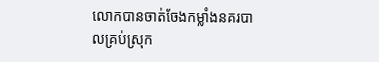លោកបានចាត់ចែងកម្លាំងនគរបាលគ្រប់ស្រុក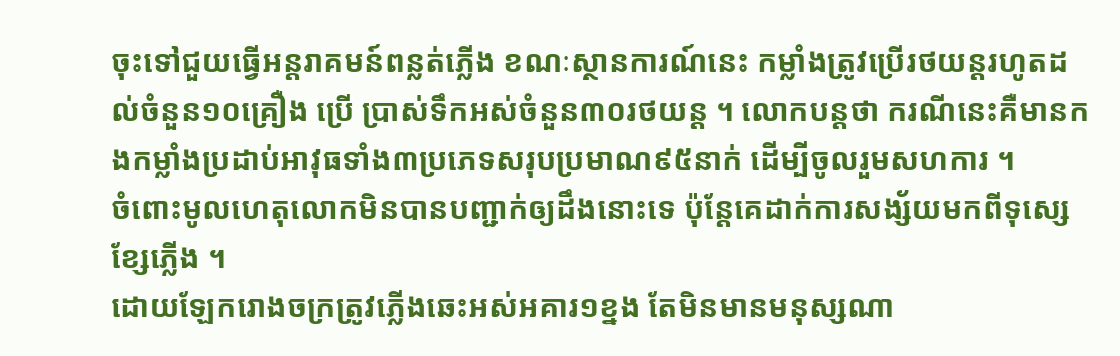ចុះទៅជួយធ្វើអន្តរាគមន៍ពន្លត់ភ្លើង ខណៈស្ថានការណ៍នេះ កម្លាំងត្រូវប្រើរថយន្តរហូតដល់ចំនួន១០គ្រឿង ប្រើ ប្រាស់ទឹកអស់ចំនួន៣០រថយន្ត ។ លោកបន្តថា ករណីនេះគឺមានកងកម្លាំងប្រដាប់អាវុធទាំង៣ប្រភេទសរុបប្រមាណ៩៥នាក់ ដើម្បីចូលរួមសហការ ។
ចំពោះមូលហេតុលោកមិនបានបញ្ជាក់ឲ្យដឹងនោះទេ ប៉ុន្តែគេដាក់ការសង្ស័យមកពីទុស្សេខ្សែភ្លើង ។
ដោយឡែករោងចក្រត្រូវភ្លើងឆេះអស់អគារ១ខ្នង តែមិនមានមនុស្សណា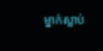ម្នាក់ស្លាប់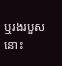ឬរងរបួសនោះ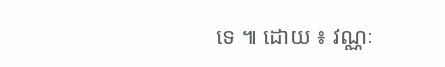ទេ ៕ ដោយ ៖ វណ្ណៈ